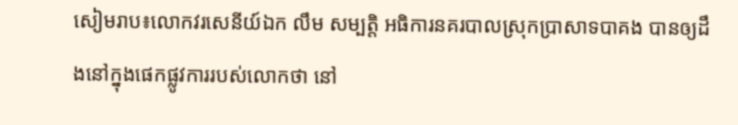សៀមរាប៖លោកវរសេនីយ៍ឯក លឹម សម្បត្តិ អធិការនគរបាលស្រុកប្រាសាទបាគង បានឲ្យដឹងនៅក្នុងផេកផ្លូវការរបស់លោកថា នៅ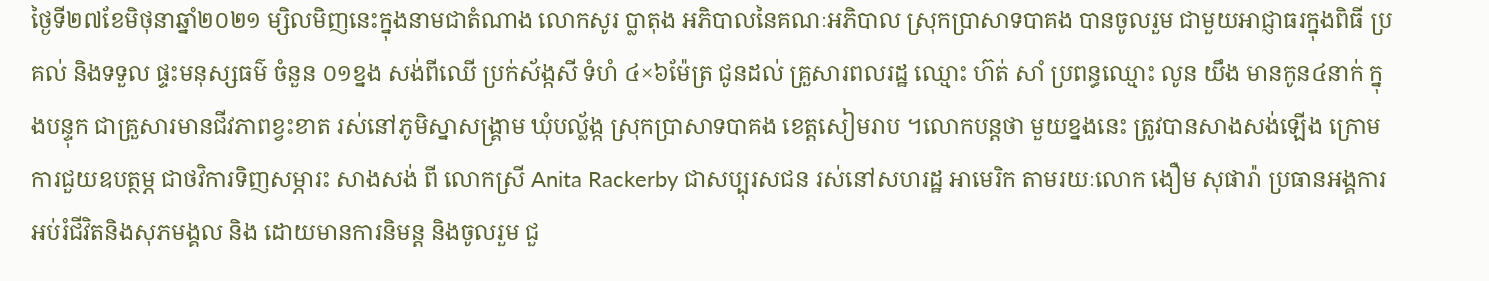ថ្ងៃទី២៧ខែមិថុនាឆ្នាំ២០២១ ម្សិលមិញនេះក្នុងនាមជាតំណាង លោកសូរ ប្លាតុង អភិបាលនៃគណៈអភិបាល ស្រុកប្រាសាទបាគង បានចូលរួម ជាមួយអាជ្ញាធរក្នុងពិធី ប្រគល់ និងទទួល ផ្ទះមនុស្សធម៌ ចំនួន ០១ខ្នង សង់ពីឈើ ប្រក់ស័ង្កសី ទំហំ ៤×៦ម៉ែត្រ ជូនដល់ គ្រួសារពលរដ្ឋ ឈ្មោះ ហ៊ត់ សាំ ប្រពន្ធឈ្មោះ លូន យឹង មានកូន៤នាក់ ក្នុងបន្ទុក ជាគ្រួសារមានជីវភាពខ្វះខាត រស់នៅភូមិស្នាសង្គ្រាម ឃុំបល្ល័ង្ក ស្រុកប្រាសាទបាគង ខេត្តសៀមរាប ។លោកបន្តថា មួយខ្នងនេះ ត្រូវបានសាងសង់ឡើង ក្រោមការជួយឧបត្ថម្ភ ជាថវិការទិញសម្ភារះ សាងសង់ ពី លោកស្រី Anita Rackerby ជាសប្បុរសជន រស់នៅសហរដ្ឋ អាមេរិក តាមរយៈលោក ងឿម សុផារ៉ា ប្រធានអង្គការអប់រំជីវិតនិងសុភមង្គល និង ដោយមានការនិមន្ត និងចូលរួម ជួ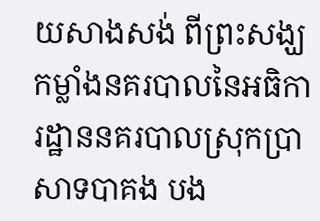យសាងសង់ ពីព្រះសង្ឃ កម្លាំងនគរបាលនៃអធិការដ្ឋាននគរបាលស្រុកប្រាសាទបាគង បង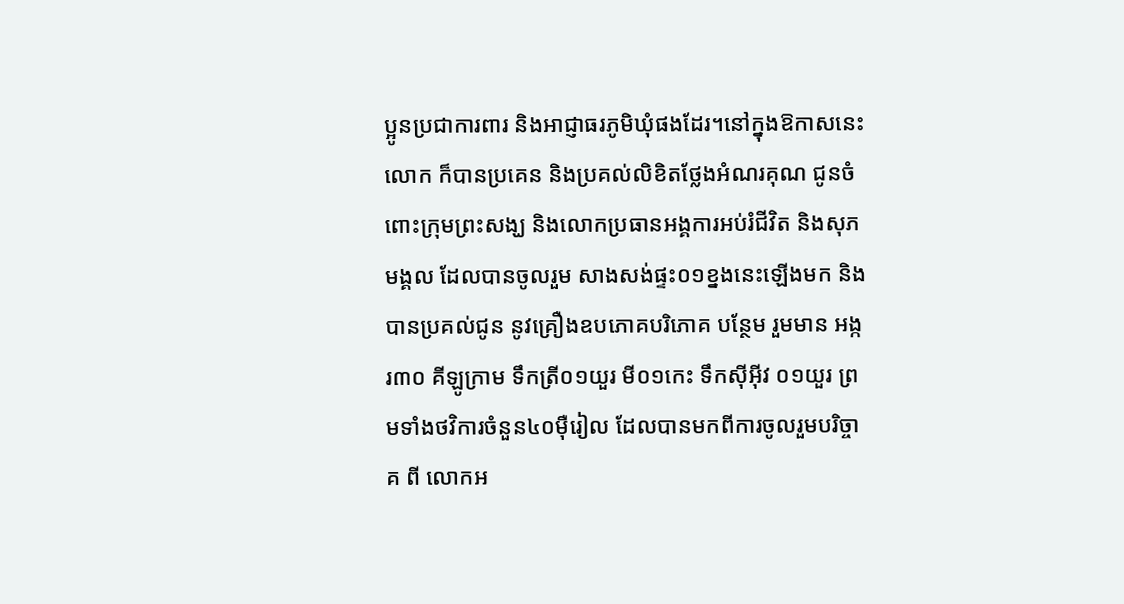ប្អូនប្រជាការពារ និងអាជ្ញាធរភូមិឃុំផងដែរ។នៅក្នុងឱកាសនេះលោក ក៏បានប្រគេន និងប្រគល់លិខិតថ្លែងអំណរគុណ ជូនចំពោះក្រុមព្រះសង្ឃ និងលោកប្រធានអង្គការអប់រំជីវិត និងសុភមង្គល ដែលបានចូលរួម សាងសង់ផ្ទះ០១ខ្នងនេះឡើងមក និង បានប្រគល់ជូន នូវគ្រឿងឧបភោគបរិភោគ បន្ថែម រួមមាន អង្ករ៣០ គីឡូក្រាម ទឹកត្រី០១យួរ មី០១កេះ ទឹកស៊ីអ៊ីវ ០១យួរ ព្រមទាំងថវិការចំនួន៤០ម៉ឺរៀល ដែលបានមកពីការចូលរួមបរិច្ចាគ ពី លោកអ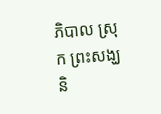ភិបាល ស្រុក ព្រះសង្ឃ និ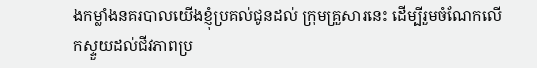ងកម្លាំងនគរបាលយើងខ្ញុំប្រគល់ជូនដល់ ក្រុមគ្រួសារនេះ ដើម្បីរួមចំណែកលើកស្ទួយដល់ជីវភាពប្រ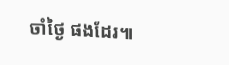ចាំថ្ងៃ ផងដែរ៕